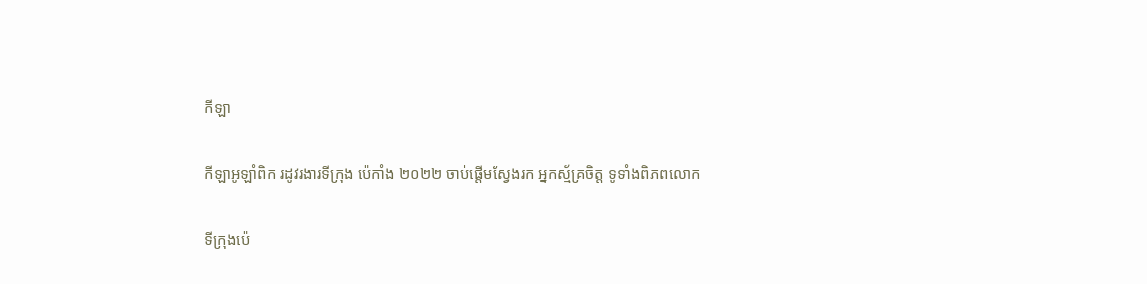កីឡា

កីឡាអូឡាំពិក រដូវរងារទីក្រុង ប៉េកាំង ២០២២ ចាប់ផ្តើមស្វែងរក អ្នកស្ម័គ្រចិត្ត ទូទាំងពិភពលោក

ទីក្រុងប៉េ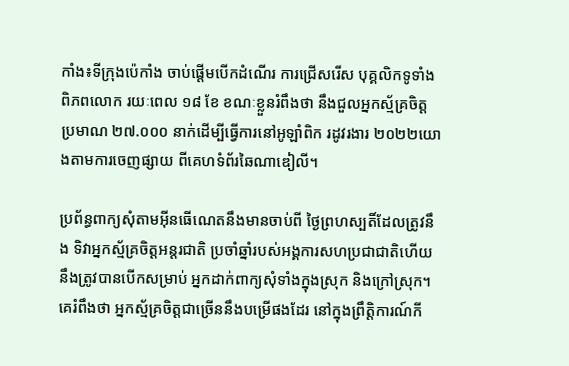កាំង៖ទីក្រុងប៉េកាំង ចាប់ផ្តើមបើកដំណើរ ការជ្រើសរើស បុគ្គលិកទូទាំងពិភពលោក រយៈពេល ១៨ ខែ ខណៈខ្លួនរំពឹងថា នឹងជួលអ្នកស្ម័គ្រចិត្ត ប្រមាណ ២៧.០០០ នាក់ដើម្បីធ្វើការនៅអូឡាំពិក រដូវរងារ ២០២២យោងតាមការចេញផ្សាយ ពីគេហទំព័រឆៃណាឌៀលី។

ប្រព័ន្ធពាក្យសុំតាមអ៊ីនធើណេតនឹងមានចាប់ពី ថ្ងៃព្រហស្បតិ៍ដែលត្រូវនឹង ទិវាអ្នកស្ម័គ្រចិត្តអន្តរជាតិ ប្រចាំឆ្នាំរបស់អង្គការសហប្រជាជាតិហើយនឹងត្រូវបានបើកសម្រាប់ អ្នកដាក់ពាក្យសុំទាំងក្នុងស្រុក និងក្រៅស្រុក។ គេរំពឹងថា អ្នកស្ម័គ្រចិត្តជាច្រើននឹងបម្រើផងដែរ នៅក្នុងព្រឹត្តិការណ៍កី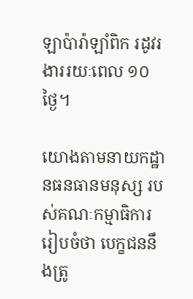ឡាប៉ារ៉ាឡាំពិក រដូវរងាររយៈពេល ១០ ថ្ងៃ។

យោងតាមនាយកដ្ឋានធនធានមនុស្ស របស់គណៈកម្មាធិការរៀបចំថា បេក្ខជននឹងត្រូ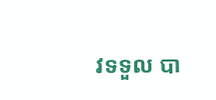វទទួល បា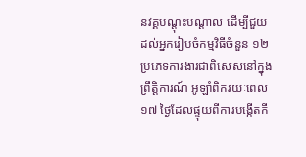នវគ្គបណ្តុះបណ្តាល ដើម្បីជួយដល់អ្នករៀបចំកម្មវិធីចំនួន ១២ ប្រភេទការងារជាពិសេសនៅក្នុងព្រឹត្តិការណ៍ អូឡាំពិករយៈពេល ១៧ ថ្ងៃដែលផ្ទុយពីការបង្កើតកី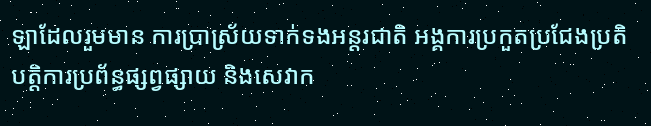ឡាដែលរួមមាន ការប្រាស្រ័យទាក់ទងអន្តរជាតិ អង្គការប្រកួតប្រជែងប្រតិបត្ដិការប្រព័ន្ធផ្សព្វផ្សាយ និងសេវាក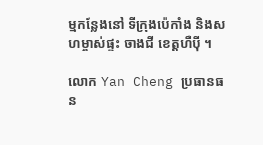ម្មកន្លែងនៅ ទីក្រុងប៉េកាំង និងសហម្ចាស់ផ្ទះ ចាងជី ខេត្តហឺប៉ី ។

លោក Yan Cheng ប្រធានធន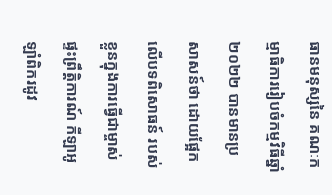ធានមនុស្សនៃ គណៈកម្មាធិការរៀបចំកម្មវិធីឆ្នាំ ២០២២ បានមានប្រសាសន៍ថា ដោយផ្អែកលើបទពិសោធន៍ របស់ខ្លួនក្នុងការធ្វើជាម្ចាស់ផ្ទះព្រឹត្តិការណ៍ កីឡាអូឡាំពិករដូវ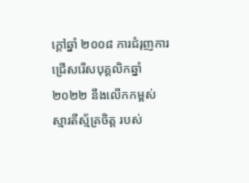ក្តៅឆ្នាំ ២០០៨ ការជំរុញការជ្រើសរើសបុគ្គលិកឆ្នាំ ២០២២ នឹងលើកកម្ពស់ ស្មារតីស្ម័គ្រចិត្ត របស់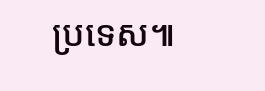ប្រទេស៕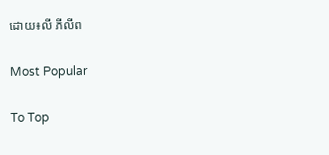ដោយ៖លី ភីលីព

Most Popular

To Top